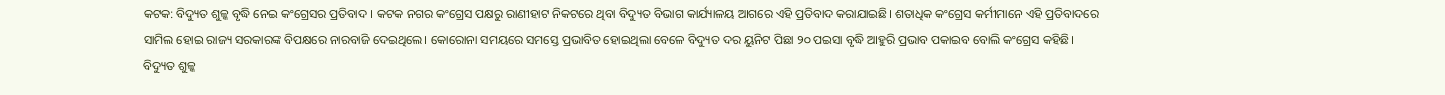କଟକ: ବିଦ୍ୟୁତ ଶୁଳ୍କ ବୃଦ୍ଧି ନେଇ କଂଗ୍ରେସର ପ୍ରତିବାଦ । କଟକ ନଗର କଂଗ୍ରେସ ପକ୍ଷରୁ ରାଣୀହାଟ ନିକଟରେ ଥିବା ବିଦ୍ୟୁତ ବିଭାଗ କାର୍ଯ୍ୟାଳୟ ଆଗରେ ଏହି ପ୍ରତିବାଦ କରାଯାଇଛି। ଶତାଧିକ କଂଗ୍ରେସ କର୍ମୀମାନେ ଏହି ପ୍ରତିବାଦରେ ସାମିଲ ହୋଇ ରାଜ୍ୟ ସରକାରଙ୍କ ବିପକ୍ଷରେ ନାରବାଜି ଦେଇଥିଲେ। କୋରୋନା ସମୟରେ ସମସ୍ତେ ପ୍ରଭାବିତ ହୋଇଥିଲା ବେଳେ ବିଦ୍ୟୁତ ଦର ୟୁନିଟ ପିଛା ୨୦ ପଇସା ବୃଦ୍ଧି ଆହୁରି ପ୍ରଭାବ ପକାଇବ ବୋଲି କଂଗ୍ରେସ କହିଛି।
ବିଦ୍ୟୁତ ଶୁଳ୍କ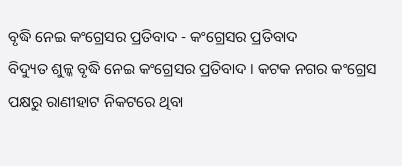ବୃଦ୍ଧି ନେଇ କଂଗ୍ରେସର ପ୍ରତିବାଦ - କଂଗ୍ରେସର ପ୍ରତିବାଦ
ବିଦ୍ୟୁତ ଶୁଳ୍କ ବୃଦ୍ଧି ନେଇ କଂଗ୍ରେସର ପ୍ରତିବାଦ । କଟକ ନଗର କଂଗ୍ରେସ ପକ୍ଷରୁ ରାଣୀହାଟ ନିକଟରେ ଥିବା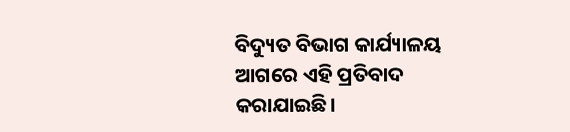ବିଦ୍ୟୁତ ବିଭାଗ କାର୍ଯ୍ୟାଳୟ ଆଗରେ ଏହି ପ୍ରତିବାଦ କରାଯାଇଛି।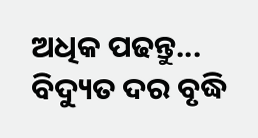ଅଧିକ ପଢନ୍ତୁ...
ବିଦ୍ୟୁତ ଦର ବୃଦ୍ଧି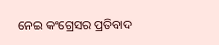ନେଇ କଂଗ୍ରେସର ପ୍ରତିବାଦ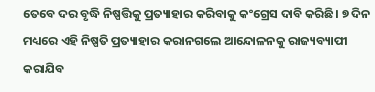ତେବେ ଦର ବୃଦ୍ଧି ନିଷ୍ପତ୍ତିକୁ ପ୍ରତ୍ୟାହାର କରିବାକୁ କଂଗ୍ରେସ ଦାବି କରିଛି। ୭ ଦିନ ମଧ୍ୟରେ ଏହି ନିଷ୍ପତି ପ୍ରତ୍ୟାହାର କରାନଗଲେ ଆନ୍ଦୋଳନକୁ ରାଜ୍ୟବ୍ୟାପୀ କରାଯିବ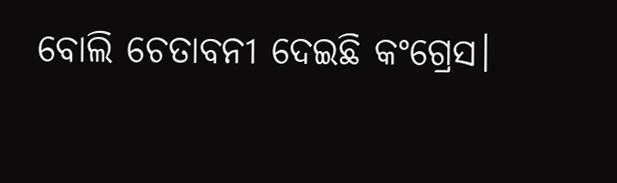ବୋଲି ଚେତାବନୀ ଦେଇଛି କଂଗ୍ରେସ।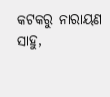କଟକରୁ ନାରାୟଣ ସାହୁ,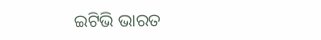ଇଟିଭି ଭାରତ